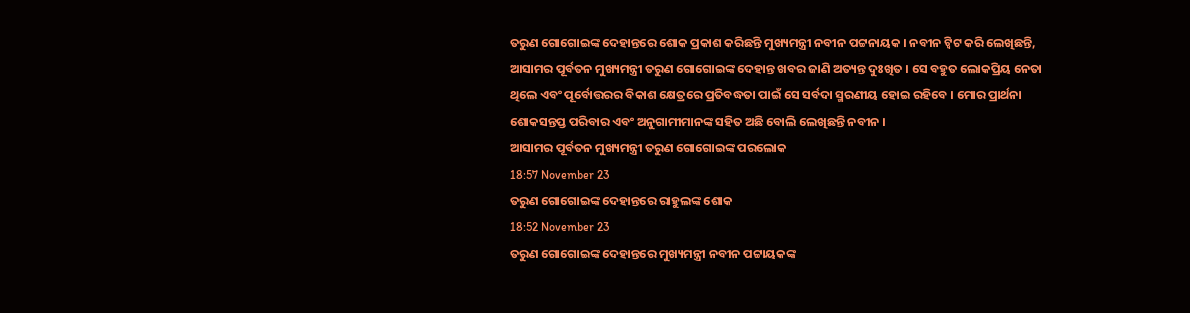ତରୁଣ ଗୋଗୋଇଙ୍କ ଦେହାନ୍ତରେ ଶୋକ ପ୍ରକାଶ କରିଛନ୍ତି ମୁଖ୍ୟମନ୍ତ୍ରୀ ନବୀନ ପଟ୍ଟନାୟକ । ନବୀନ ଟ୍ବିଟ କରି ଲେଖିଛନ୍ତି, ଆସାମର ପୂର୍ବତନ ମୁଖ୍ୟମନ୍ତ୍ରୀ ତରୁଣ ଗୋଗୋଇଙ୍କ ଦେହାନ୍ତ ଖବର ଜାଣି ଅତ୍ୟନ୍ତ ଦୁଃଖିତ । ସେ ବହୁତ ଲୋକପ୍ରିୟ ନେତା ଥିଲେ ଏବଂ ପୂର୍ବୋତ୍ତରର ବିକାଶ କ୍ଷେତ୍ରରେ ପ୍ରତିବଦ୍ଧତା ପାଇଁ ସେ ସର୍ବଦା ସ୍ମରଣୀୟ ହୋଇ ରହିବେ । ମୋର ପ୍ରାର୍ଥନା ଶୋକସନ୍ତପ୍ତ ପରିବାର ଏବଂ ଅନୁଗାମୀମାନଙ୍କ ସହିତ ଅଛି ବୋଲି ଲେଖିଛନ୍ତି ନବୀନ ।
ଆସାମର ପୂର୍ବତନ ମୁଖ୍ୟମନ୍ତ୍ରୀ ତରୁଣ ଗୋଗୋଇଙ୍କ ପରଲୋକ
18:57 November 23
ତରୁଣ ଗୋଗୋଇଙ୍କ ଦେହାନ୍ତରେ ରାହୁଲଙ୍କ ଶୋକ
18:52 November 23
ତରୁଣ ଗୋଗୋଇଙ୍କ ଦେହାନ୍ତରେ ମୁଖ୍ୟମନ୍ତ୍ରୀ ନବୀନ ପଟ୍ଟାୟକଙ୍କ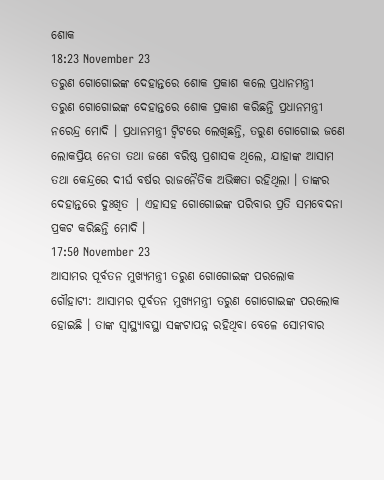ଶୋକ
18:23 November 23
ତରୁଣ ଗୋଗୋଇଙ୍କ ଦେହାନ୍ତରେ ଶୋକ ପ୍ରକାଶ କଲେ ପ୍ରଧାନମନ୍ତ୍ରୀ
ତରୁଣ ଗୋଗୋଇଙ୍କ ଦେହାନ୍ତରେ ଶୋକ ପ୍ରକାଶ କରିଛନ୍ତି ପ୍ରଧାନମନ୍ତ୍ରୀ ନରେନ୍ଦ୍ର ମୋଦି । ପ୍ରଧାନମନ୍ତ୍ରୀ ଟ୍ବିଟରେ ଲେଖିଛନ୍ତି, ତରୁଣ ଗୋଗୋଇ ଜଣେ ଲୋକପ୍ରିୟ ନେତା ତଥା ଜଣେ ବରିଷ୍ଠ ପ୍ରଶାସକ ଥିଲେ, ଯାହାଙ୍କ ଆସାମ ତଥା କେନ୍ଦ୍ରରେ ଦୀର୍ଘ ବର୍ଷର ରାଜନୈତିକ ଅଭିଜ୍ଞତା ରହିଥିଲା । ତାଙ୍କର ଦେହାନ୍ତରେ ଦୁଃଖିତ | ଏହାସହ ଗୋଗୋଇଙ୍କ ପରିବାର ପ୍ରତି ସମବେଦନା ପ୍ରକଟ କରିଛନ୍ତି ମୋଦି ।
17:50 November 23
ଆସାମର ପୂର୍ବତନ ମୁଖ୍ୟମନ୍ତ୍ରୀ ତରୁଣ ଗୋଗୋଇଙ୍କ ପରଲୋକ
ଗୌହାଟୀ: ଆସାମର ପୂର୍ବତନ ମୁଖ୍ୟମନ୍ତ୍ରୀ ତରୁଣ ଗୋଗୋଇଙ୍କ ପରଲୋକ ହୋଇଛି । ତାଙ୍କ ସ୍ବାସ୍ଥ୍ୟାବସ୍ଥା ସଙ୍କଟାପନ୍ନ ରହିଥିବା ବେଳେ ସୋମବାର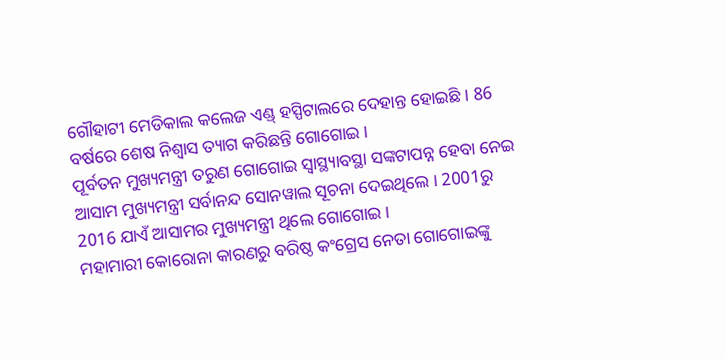ଗୌହାଟୀ ମେଡିକାଲ କଲେଜ ଏଣ୍ଡ୍ ହସ୍ପିଟାଲରେ ଦେହାନ୍ତ ହୋଇଛି । 86 ବର୍ଷରେ ଶେଷ ନିଶ୍ବାସ ତ୍ୟାଗ କରିଛନ୍ତି ଗୋଗୋଇ ।
ପୂର୍ବତନ ମୁଖ୍ୟମନ୍ତ୍ରୀ ତରୁଣ ଗୋଗୋଇ ସ୍ବାସ୍ଥ୍ୟାବସ୍ଥା ସଙ୍କଟାପନ୍ନ ହେବା ନେଇ ଆସାମ ମୁଖ୍ୟମନ୍ତ୍ରୀ ସର୍ବାନନ୍ଦ ସୋନୱାଲ ସୂଚନା ଦେଇଥିଲେ । 2001ରୁ 2016 ଯାଏଁ ଆସାମର ମୁଖ୍ୟମନ୍ତ୍ରୀ ଥିଲେ ଗୋଗୋଇ ।
ମହାମାରୀ କୋରୋନା କାରଣରୁ ବରିଷ୍ଠ କଂଗ୍ରେସ ନେତା ଗୋଗୋଇଙ୍କୁ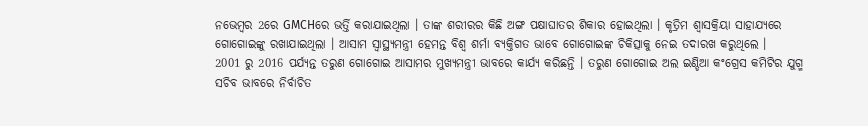ନଭେମ୍ବର 2ରେ GMCHରେ ଭର୍ତ୍ତି କରାଯାଇଥିଲା । ତାଙ୍କ ଶରୀରର କିଛି ଅଙ୍ଗ ପକ୍ଷାଘାତର ଶିକାର ହୋଇଥିଲା । କୃତ୍ରିମ ଶ୍ବାସକ୍ରିୟା ସାହାଯ୍ୟରେ ଗୋଗୋଇଙ୍କୁ ରଖାଯାଇଥିଲା । ଆସାମ ସ୍ବାସ୍ଥ୍ୟମନ୍ତ୍ରୀ ହେମନ୍ତ ବିଶ୍ବ ଶର୍ମା ବ୍ୟକ୍ତିଗତ ଭାବେ ଗୋଗୋଇଙ୍କ ଚିକିତ୍ସାକୁ ନେଇ ତଦାରଖ କରୁଥିଲେ ।
2001 ରୁ 2016 ପର୍ଯ୍ୟନ୍ତ ତରୁଣ ଗୋଗୋଇ ଆସାମର ମୁଖ୍ୟମନ୍ତ୍ରୀ ଭାବରେ କାର୍ଯ୍ୟ କରିଛନ୍ତି । ତରୁଣ ଗୋଗୋଇ ଅଲ ଇଣ୍ଡିଆ କଂଗ୍ରେସ କମିଟିର ଯୁଗ୍ମ ସଚିବ ଭାବରେ ନିର୍ବାଚିତ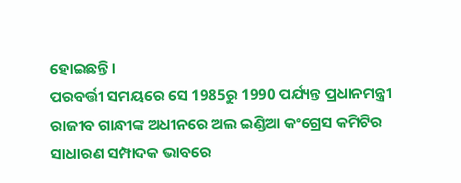ହୋଇଛନ୍ତି ।
ପରବର୍ତ୍ତୀ ସମୟରେ ସେ 1985ରୁ 1990 ପର୍ଯ୍ୟନ୍ତ ପ୍ରଧାନମନ୍ତ୍ରୀ ରାଜୀବ ଗାନ୍ଧୀଙ୍କ ଅଧୀନରେ ଅଲ ଇଣ୍ଡିଆ କଂଗ୍ରେସ କମିଟିର ସାଧାରଣ ସମ୍ପାଦକ ଭାବରେ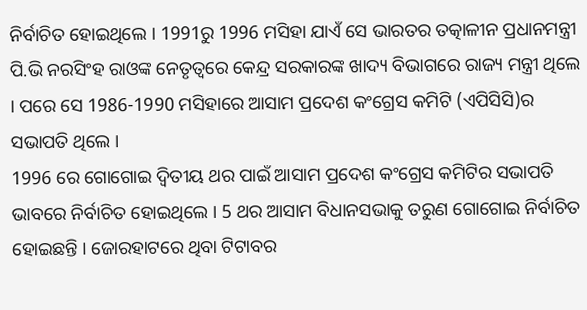ନିର୍ବାଚିତ ହୋଇଥିଲେ । 1991ରୁ 1996 ମସିହା ଯାଏଁ ସେ ଭାରତର ତତ୍କାଳୀନ ପ୍ରଧାନମନ୍ତ୍ରୀ ପି.ଭି ନରସିଂହ ରାଓଙ୍କ ନେତୃତ୍ବରେ କେନ୍ଦ୍ର ସରକାରଙ୍କ ଖାଦ୍ୟ ବିଭାଗରେ ରାଜ୍ୟ ମନ୍ତ୍ରୀ ଥିଲେ । ପରେ ସେ 1986-1990 ମସିହାରେ ଆସାମ ପ୍ରଦେଶ କଂଗ୍ରେସ କମିଟି (ଏପିସିସି)ର ସଭାପତି ଥିଲେ ।
1996 ରେ ଗୋଗୋଇ ଦ୍ବିତୀୟ ଥର ପାଇଁ ଆସାମ ପ୍ରଦେଶ କଂଗ୍ରେସ କମିଟିର ସଭାପତି ଭାବରେ ନିର୍ବାଚିତ ହୋଇଥିଲେ । 5 ଥର ଆସାମ ବିଧାନସଭାକୁ ତରୁଣ ଗୋଗୋଇ ନିର୍ବାଚିତ ହୋଇଛନ୍ତି । ଜୋରହାଟରେ ଥିବା ଟିଟାବର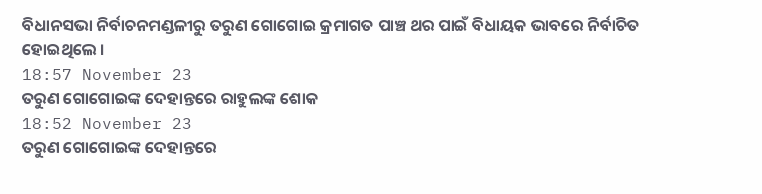ବିଧାନସଭା ନିର୍ବାଚନମଣ୍ଡଳୀରୁ ତରୁଣ ଗୋଗୋଇ କ୍ରମାଗତ ପାଞ୍ଚ ଥର ପାଇଁ ବିଧାୟକ ଭାବରେ ନିର୍ବାଚିତ ହୋଇଥିଲେ ।
18:57 November 23
ତରୁଣ ଗୋଗୋଇଙ୍କ ଦେହାନ୍ତରେ ରାହୁଲଙ୍କ ଶୋକ
18:52 November 23
ତରୁଣ ଗୋଗୋଇଙ୍କ ଦେହାନ୍ତରେ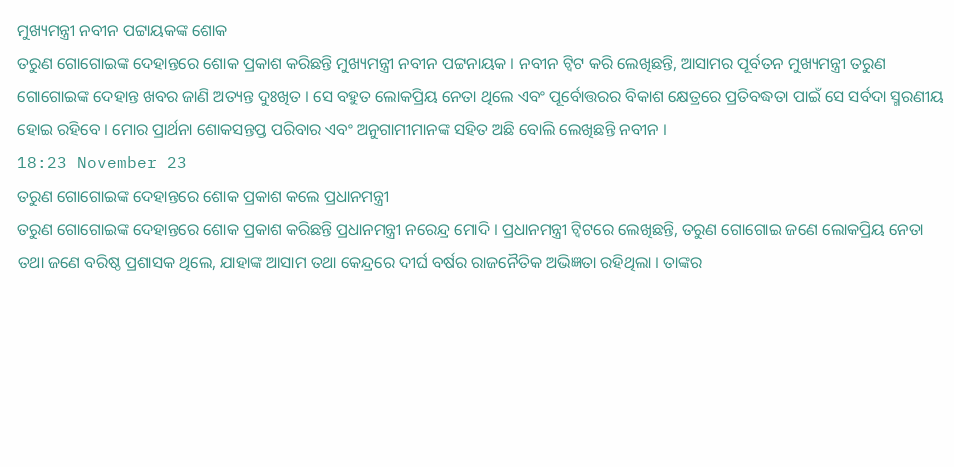ମୁଖ୍ୟମନ୍ତ୍ରୀ ନବୀନ ପଟ୍ଟାୟକଙ୍କ ଶୋକ
ତରୁଣ ଗୋଗୋଇଙ୍କ ଦେହାନ୍ତରେ ଶୋକ ପ୍ରକାଶ କରିଛନ୍ତି ମୁଖ୍ୟମନ୍ତ୍ରୀ ନବୀନ ପଟ୍ଟନାୟକ । ନବୀନ ଟ୍ବିଟ କରି ଲେଖିଛନ୍ତି, ଆସାମର ପୂର୍ବତନ ମୁଖ୍ୟମନ୍ତ୍ରୀ ତରୁଣ ଗୋଗୋଇଙ୍କ ଦେହାନ୍ତ ଖବର ଜାଣି ଅତ୍ୟନ୍ତ ଦୁଃଖିତ । ସେ ବହୁତ ଲୋକପ୍ରିୟ ନେତା ଥିଲେ ଏବଂ ପୂର୍ବୋତ୍ତରର ବିକାଶ କ୍ଷେତ୍ରରେ ପ୍ରତିବଦ୍ଧତା ପାଇଁ ସେ ସର୍ବଦା ସ୍ମରଣୀୟ ହୋଇ ରହିବେ । ମୋର ପ୍ରାର୍ଥନା ଶୋକସନ୍ତପ୍ତ ପରିବାର ଏବଂ ଅନୁଗାମୀମାନଙ୍କ ସହିତ ଅଛି ବୋଲି ଲେଖିଛନ୍ତି ନବୀନ ।
18:23 November 23
ତରୁଣ ଗୋଗୋଇଙ୍କ ଦେହାନ୍ତରେ ଶୋକ ପ୍ରକାଶ କଲେ ପ୍ରଧାନମନ୍ତ୍ରୀ
ତରୁଣ ଗୋଗୋଇଙ୍କ ଦେହାନ୍ତରେ ଶୋକ ପ୍ରକାଶ କରିଛନ୍ତି ପ୍ରଧାନମନ୍ତ୍ରୀ ନରେନ୍ଦ୍ର ମୋଦି । ପ୍ରଧାନମନ୍ତ୍ରୀ ଟ୍ବିଟରେ ଲେଖିଛନ୍ତି, ତରୁଣ ଗୋଗୋଇ ଜଣେ ଲୋକପ୍ରିୟ ନେତା ତଥା ଜଣେ ବରିଷ୍ଠ ପ୍ରଶାସକ ଥିଲେ, ଯାହାଙ୍କ ଆସାମ ତଥା କେନ୍ଦ୍ରରେ ଦୀର୍ଘ ବର୍ଷର ରାଜନୈତିକ ଅଭିଜ୍ଞତା ରହିଥିଲା । ତାଙ୍କର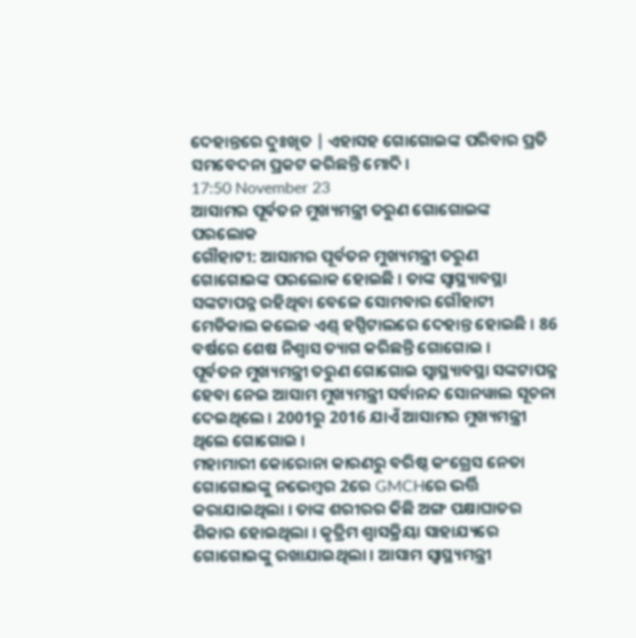ଦେହାନ୍ତରେ ଦୁଃଖିତ | ଏହାସହ ଗୋଗୋଇଙ୍କ ପରିବାର ପ୍ରତି ସମବେଦନା ପ୍ରକଟ କରିଛନ୍ତି ମୋଦି ।
17:50 November 23
ଆସାମର ପୂର୍ବତନ ମୁଖ୍ୟମନ୍ତ୍ରୀ ତରୁଣ ଗୋଗୋଇଙ୍କ ପରଲୋକ
ଗୌହାଟୀ: ଆସାମର ପୂର୍ବତନ ମୁଖ୍ୟମନ୍ତ୍ରୀ ତରୁଣ ଗୋଗୋଇଙ୍କ ପରଲୋକ ହୋଇଛି । ତାଙ୍କ ସ୍ବାସ୍ଥ୍ୟାବସ୍ଥା ସଙ୍କଟାପନ୍ନ ରହିଥିବା ବେଳେ ସୋମବାର ଗୌହାଟୀ ମେଡିକାଲ କଲେଜ ଏଣ୍ଡ୍ ହସ୍ପିଟାଲରେ ଦେହାନ୍ତ ହୋଇଛି । 86 ବର୍ଷରେ ଶେଷ ନିଶ୍ବାସ ତ୍ୟାଗ କରିଛନ୍ତି ଗୋଗୋଇ ।
ପୂର୍ବତନ ମୁଖ୍ୟମନ୍ତ୍ରୀ ତରୁଣ ଗୋଗୋଇ ସ୍ବାସ୍ଥ୍ୟାବସ୍ଥା ସଙ୍କଟାପନ୍ନ ହେବା ନେଇ ଆସାମ ମୁଖ୍ୟମନ୍ତ୍ରୀ ସର୍ବାନନ୍ଦ ସୋନୱାଲ ସୂଚନା ଦେଇଥିଲେ । 2001ରୁ 2016 ଯାଏଁ ଆସାମର ମୁଖ୍ୟମନ୍ତ୍ରୀ ଥିଲେ ଗୋଗୋଇ ।
ମହାମାରୀ କୋରୋନା କାରଣରୁ ବରିଷ୍ଠ କଂଗ୍ରେସ ନେତା ଗୋଗୋଇଙ୍କୁ ନଭେମ୍ବର 2ରେ GMCHରେ ଭର୍ତ୍ତି କରାଯାଇଥିଲା । ତାଙ୍କ ଶରୀରର କିଛି ଅଙ୍ଗ ପକ୍ଷାଘାତର ଶିକାର ହୋଇଥିଲା । କୃତ୍ରିମ ଶ୍ବାସକ୍ରିୟା ସାହାଯ୍ୟରେ ଗୋଗୋଇଙ୍କୁ ରଖାଯାଇଥିଲା । ଆସାମ ସ୍ବାସ୍ଥ୍ୟମନ୍ତ୍ରୀ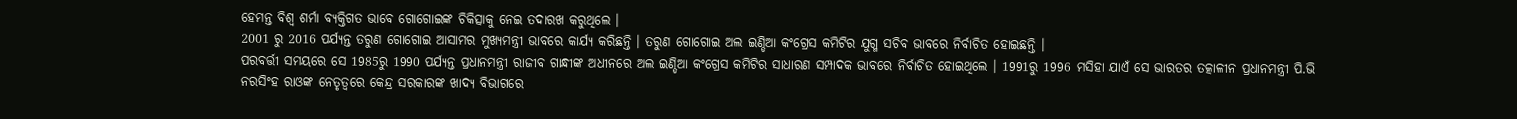ହେମନ୍ତ ବିଶ୍ବ ଶର୍ମା ବ୍ୟକ୍ତିଗତ ଭାବେ ଗୋଗୋଇଙ୍କ ଚିକିତ୍ସାକୁ ନେଇ ତଦାରଖ କରୁଥିଲେ ।
2001 ରୁ 2016 ପର୍ଯ୍ୟନ୍ତ ତରୁଣ ଗୋଗୋଇ ଆସାମର ମୁଖ୍ୟମନ୍ତ୍ରୀ ଭାବରେ କାର୍ଯ୍ୟ କରିଛନ୍ତି । ତରୁଣ ଗୋଗୋଇ ଅଲ ଇଣ୍ଡିଆ କଂଗ୍ରେସ କମିଟିର ଯୁଗ୍ମ ସଚିବ ଭାବରେ ନିର୍ବାଚିତ ହୋଇଛନ୍ତି ।
ପରବର୍ତ୍ତୀ ସମୟରେ ସେ 1985ରୁ 1990 ପର୍ଯ୍ୟନ୍ତ ପ୍ରଧାନମନ୍ତ୍ରୀ ରାଜୀବ ଗାନ୍ଧୀଙ୍କ ଅଧୀନରେ ଅଲ ଇଣ୍ଡିଆ କଂଗ୍ରେସ କମିଟିର ସାଧାରଣ ସମ୍ପାଦକ ଭାବରେ ନିର୍ବାଚିତ ହୋଇଥିଲେ । 1991ରୁ 1996 ମସିହା ଯାଏଁ ସେ ଭାରତର ତତ୍କାଳୀନ ପ୍ରଧାନମନ୍ତ୍ରୀ ପି.ଭି ନରସିଂହ ରାଓଙ୍କ ନେତୃତ୍ବରେ କେନ୍ଦ୍ର ସରକାରଙ୍କ ଖାଦ୍ୟ ବିଭାଗରେ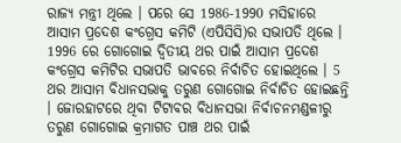ରାଜ୍ୟ ମନ୍ତ୍ରୀ ଥିଲେ । ପରେ ସେ 1986-1990 ମସିହାରେ ଆସାମ ପ୍ରଦେଶ କଂଗ୍ରେସ କମିଟି (ଏପିସିସି)ର ସଭାପତି ଥିଲେ ।
1996 ରେ ଗୋଗୋଇ ଦ୍ବିତୀୟ ଥର ପାଇଁ ଆସାମ ପ୍ରଦେଶ କଂଗ୍ରେସ କମିଟିର ସଭାପତି ଭାବରେ ନିର୍ବାଚିତ ହୋଇଥିଲେ । 5 ଥର ଆସାମ ବିଧାନସଭାକୁ ତରୁଣ ଗୋଗୋଇ ନିର୍ବାଚିତ ହୋଇଛନ୍ତି । ଜୋରହାଟରେ ଥିବା ଟିଟାବର ବିଧାନସଭା ନିର୍ବାଚନମଣ୍ଡଳୀରୁ ତରୁଣ ଗୋଗୋଇ କ୍ରମାଗତ ପାଞ୍ଚ ଥର ପାଇଁ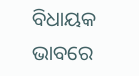ବିଧାୟକ ଭାବରେ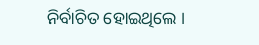ନିର୍ବାଚିତ ହୋଇଥିଲେ ।